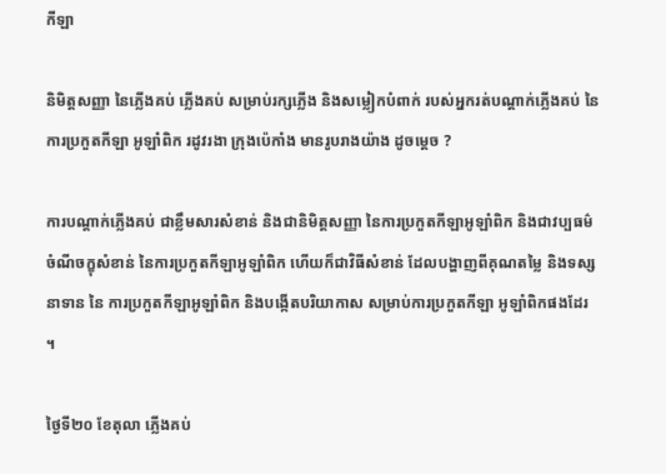កីឡា

និមិត្តសញ្ញា នៃភ្លើងគប់ ភ្លើងគប់ សម្រាប់រក្សភ្លើង និងសម្លៀកបំពាក់ របស់អ្នករត់បណ្តាក់ភ្លើងគប់ នៃការប្រកួតកីឡា អូឡាំពិក រដូវរងា ក្រុងប៉េកាំង មានរូបរាងយ៉ាង ដូចម្តេច ?

ការបណ្តាក់ភ្លើងគប់ ជាខ្លឹមសារសំខាន់ និងជានិមិត្តសញ្ញា នៃការប្រកួតកីឡាអូឡាំពិក និងជាវប្បធម៌ចំណីចក្ខុសំខាន់ នៃការប្រកួតកីឡាអូឡាំពិក ហើយក៏ជាវិធីសំខាន់ ដែលបង្ហាញពីគុណតម្លៃ និងទស្សនាទាន នៃ ការប្រកួតកីឡាអូឡាំពិក និងបង្កើតបរិយាកាស សម្រាប់ការប្រកួតកីឡា អូឡាំពិកផងដែរ ។

ថ្ងៃទី២០ ខែតុលា ភ្លើងគប់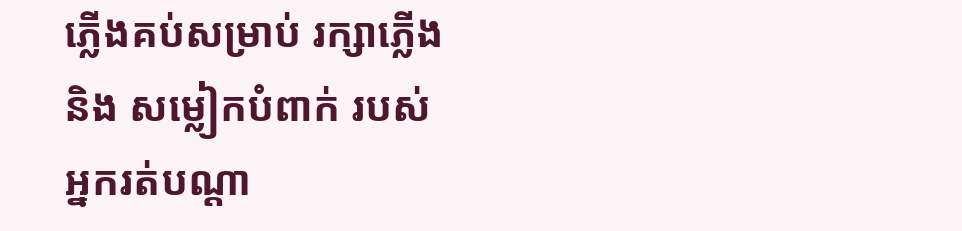ភ្លើងគប់សម្រាប់ រក្សាភ្លើង និង សម្លៀកបំពាក់ របស់អ្នករត់បណ្តា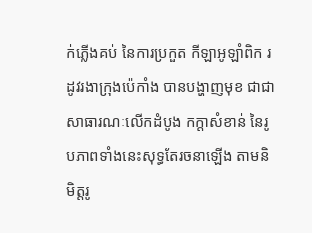ក់ភ្លើងគប់ នៃការប្រកួត កីឡាអូឡាំពិក រដូវរងាក្រុងប៉េកាំង បានបង្ហាញមុខ ជាជាសាធារណៈលើកដំបូង កក្តាសំខាន់ នៃរូបភាពទាំងនេះសុទ្ធតែរចនាឡើង តាមនិមិត្តរូ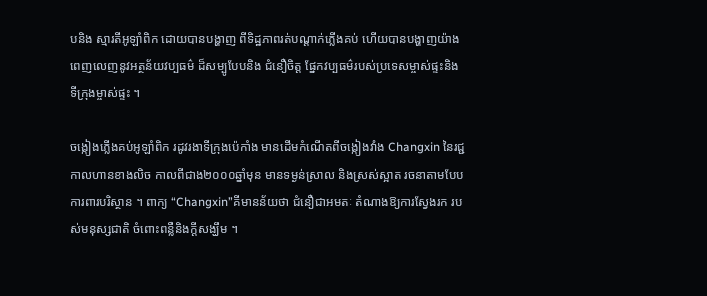បនិង ស្មារតីអូឡាំពិក ដោយបានបង្ហាញ ពីទិដ្ឋភាពរត់បណ្តាក់ភ្លើងគប់ ហើយបានបង្ហាញយ៉ាង ពេញលេញនូវអត្ថន័យវប្បធម៌ ដ៏សម្បូបែបនិង ជំនឿចិត្ត ផ្នែកវប្បធម៌របស់ប្រទេសម្ចាស់ផ្ទះនិង ទីក្រុងម្ចាស់ផ្ទះ ។

ចង្កៀងភ្លើងគប់អូឡាំពិក រដូវរងាទីក្រុងប៉េកាំង មានដើមកំណើតពីចង្កៀងវាំង Changxin នៃរជ្ជកាលហានខាងលិច កាលពីជាង២០០០ឆ្នាំមុន មានទម្ងន់ស្រាល និងស្រស់ស្អាត រចនាតាមបែបការពារបរិស្ថាន ។ ពាក្យ “Changxin”គីមានន័យថា ជំនឿជាអមតៈ តំណាងឱ្យការស្វែងរក របស់មនុស្សជាតិ ចំពោះពន្លឺនិងក្តីសង្ឃឹម ។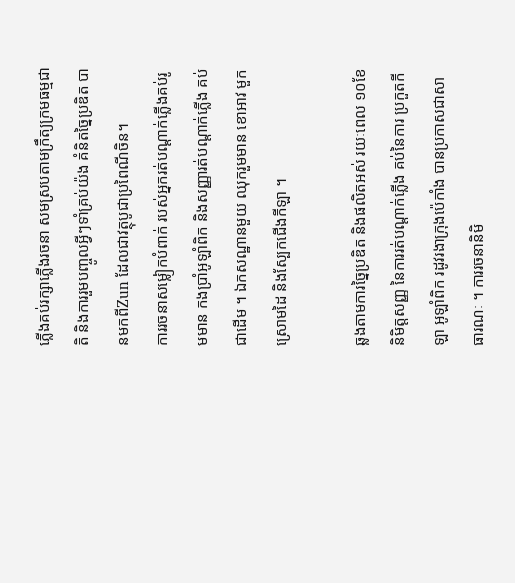ភ្លើងគប់រក្សាភ្លើងរចនា សមស្របតាមក្រឹត្យក្រមធម្មជាតិ និងការរួមបញ្ចូលអ្វីៗទាំគ្រប់យ៉ង គំនិតច្នៃប្រឌិត បានមកពីZun ដែលជាវត្ថុបូជាប្រពៃណីចិន។
ការរចនាសម្លៀកបំពាក់ របស់អ្នករត់បណ្តាក់ភ្លើងគប់រូមមាន កងប្រាំអូឡាំពិក និងសញ្ញារត់បណ្តាក់ភ្លើង គប់ជាដើម ។ ឯកសណ្ឋានមួយ ឈុករួមមាន ខោអាវ មួកស្រោមដៃ និងស្បែកជើងកីឡា ។

ឆ្លងតាមការច្នៃប្រឌិត និងផលិតអស់ រយៈពេល ១០ខែ និមិត្តសញ្ញ នៃការរត់បណ្តាក់ភ្លើង គប់នៃការ ប្រកួតកីឡា អូឡាំពិក រដូវរងាក្រុងប៉េកាំង បានប្រកាសជាសាធារណៈ ។ ការរចនានិមិ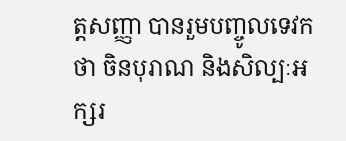ត្តសញ្ញា បានរួមបញ្ចូលទេវកថា ចិនបុរាណ និងសិល្បៈអក្សរ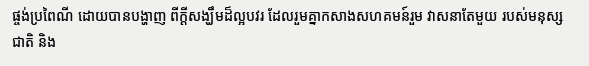ផ្ចង់ប្រពៃណី ដោយបានបង្ហាញ ពីក្តីសង្ឃឹមដ៏ល្អបវរ ដែលរួមគ្នាកសាងសហគមន៍រួម វាសនាតែមួយ របស់មនុស្សជាតិ និង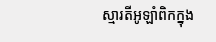ស្មារតីអូឡាំពិកក្នុង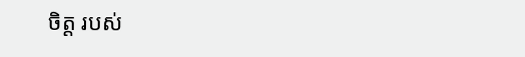ចិត្ត របស់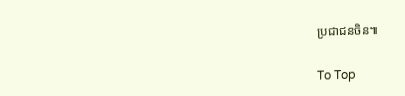ប្រជាជនចិន៕

To Top